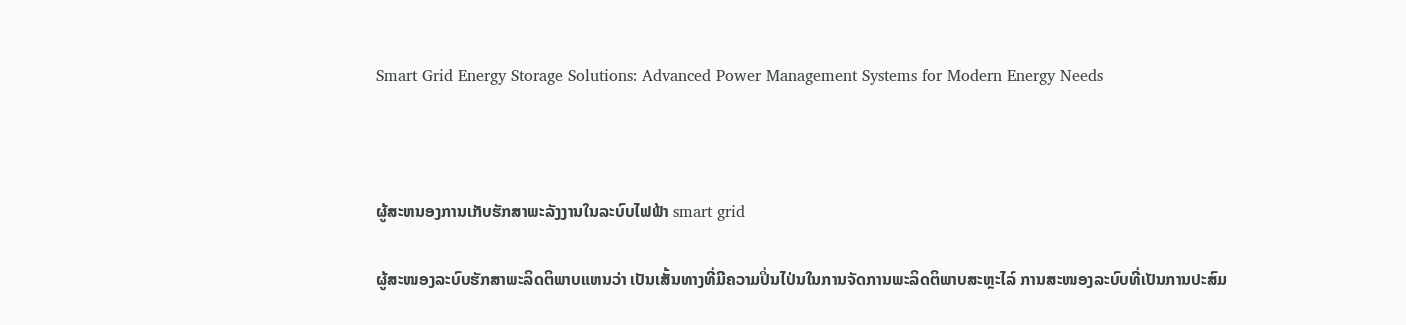Smart Grid Energy Storage Solutions: Advanced Power Management Systems for Modern Energy Needs



ຜູ້ສະຫນອງການເກັບຮັກສາພະລັງງານໃນລະບົບໄຟຟ້າ smart grid

ຜູ້ສະໜອງລະບົບຮັກສາພະລິດຕິພາບແຫນວ່າ ເປັນເສັ້ນທາງທີ່ມີຄວາມປິ່ນໄປ່ນໃນການຈັດການພະລິດຕິພາບສະຫຼະໄລ໌ ການສະໜອງລະບົບທີ່ເປັນການປະສົມ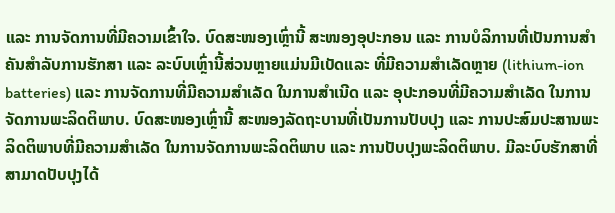ແລະ ການຈັດການທີ່ມີຄວາມເຂົ້າໃຈ. ບົດສະໜອງເຫຼົ່ານີ້ ສະໜອງອຸປະກອນ ແລະ ການບໍລິການທີ່ເປັນການສຳຄັນສຳລັບການຮັກສາ ແລະ ລະບົບເຫຼົ່ານີ້ສ່ວນຫຼາຍແມ່ນມີເບັດແລະ ທີ່ມີຄວາມສຳເລັດຫຼາຍ (lithium-ion batteries) ແລະ ການຈັດການທີ່ມີຄວາມສຳເລັດ ໃນການສຳເນີດ ແລະ ອຸປະກອນທີ່ມີຄວາມສຳເລັດ ໃນການຈັດການພະລິດຕິພາບ. ບົດສະໜອງເຫຼົ່ານີ້ ສະໜອງລັດຖະບານທີ່ເປັນການປັບປຸງ ແລະ ການປະສົມປະສານພະລິດຕິພາບທີ່ມີຄວາມສຳເລັດ ໃນການຈັດການພະລິດຕິພາບ ແລະ ການປັບປຸງພະລິດຕິພາບ. ມີລະບົບຮັກສາທີ່ສາມາດປັບປຸງໄດ້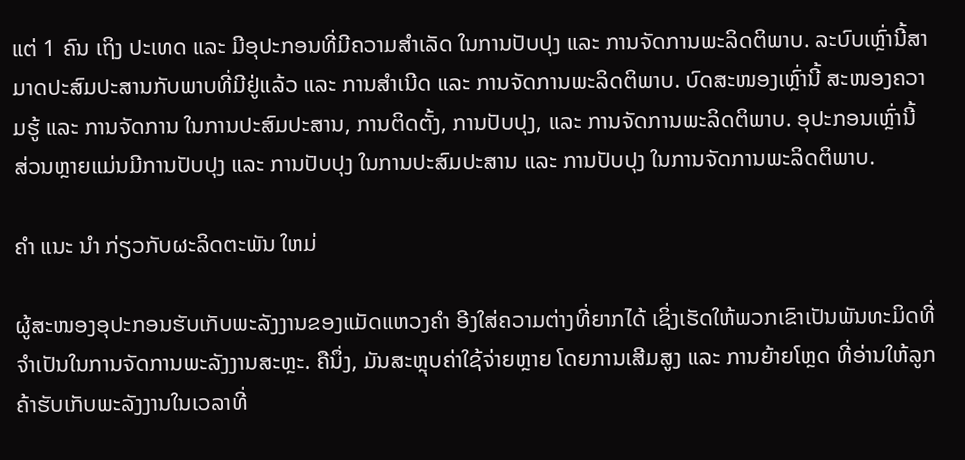ແຕ່ 1 ຄົນ ເຖິງ ປະເທດ ແລະ ມີອຸປະກອນທີ່ມີຄວາມສຳເລັດ ໃນການປັບປຸງ ແລະ ການຈັດການພະລິດຕິພາບ. ລະບົບເຫຼົ່ານີ້ສາມາດປະສົມປະສານກັບພາບທີ່ມີຢູ່ແລ້ວ ແລະ ການສຳເນີດ ແລະ ການຈັດການພະລິດຕິພາບ. ບົດສະໜອງເຫຼົ່ານີ້ ສະໜອງຄວາມຮູ້ ແລະ ການຈັດການ ໃນການປະສົມປະສານ, ການຕິດຕັ້ງ, ການປັບປຸງ, ແລະ ການຈັດການພະລິດຕິພາບ. ອຸປະກອນເຫຼົ່ານີ້ ສ່ວນຫຼາຍແມ່ນມີການປັບປຸງ ແລະ ການປັບປຸງ ໃນການປະສົມປະສານ ແລະ ການປັບປຸງ ໃນການຈັດການພະລິດຕິພາບ.

ຄໍາ ແນະ ນໍາ ກ່ຽວກັບຜະລິດຕະພັນ ໃຫມ່

ຜູ້ສະໜອງອຸປະກອນຮັບເກັບພະລັງງານຂອງແມັດແຫວງຄຳ ອີງໃສ່ຄວາມຕ່າງທີ່ຍາກໄດ້ ເຊິ່ງເຮັດໃຫ້ພວກເຂົາເປັນພັນທະມິດທີ່ຈຳເປັນໃນການຈັດການພະລັງງານສະຫຼະ. ຄືນຶ່ງ, ມັນສະຫຼຸບຄ່າໃຊ້ຈ່າຍຫຼາຍ ໂດຍການເສີມສູງ ແລະ ການຍ້າຍໂຫຼດ ທີ່ອ່ານໃຫ້ລູກຄ້າຮັບເກັບພະລັງງານໃນເວລາທີ່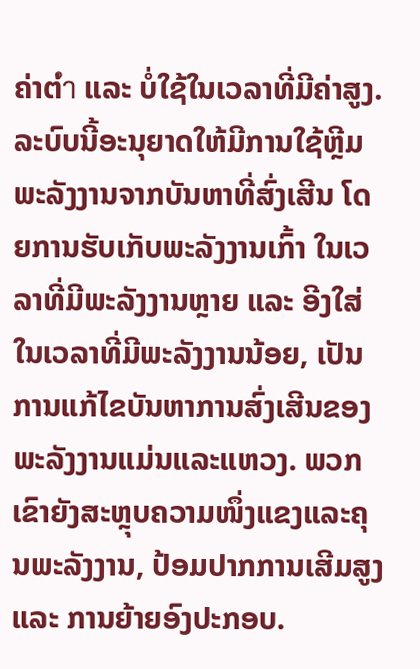ຄ່າຕ່ำ ແລະ ບໍ່ໃຊ້ໃນເວລາທີ່ມີຄ່າສູງ. ລະບົບນີ້ອະນຸຍາດໃຫ້ມີການໃຊ້ຫຼີມພະລັງງານຈາກບັນຫາທີ່ສົ່ງເສີນ ໂດຍການຮັບເກັບພະລັງງານເກົ້າ ໃນເວລາທີ່ມີພະລັງງານຫຼາຍ ແລະ ອີງໃສ່ໃນເວລາທີ່ມີພະລັງງານນ້ອຍ, ເປັນການແກ້ໄຂບັນຫາການສົ່ງເສີນຂອງພະລັງງານແມ່ນແລະແຫວງ. ພວກເຂົາຍັງສະຫຼຸບຄວາມໜຶ່ງແຂງແລະຄຸນພະລັງງານ, ປ້ອມປາກການເສີມສູງ ແລະ ການຍ້າຍອົງປະກອບ.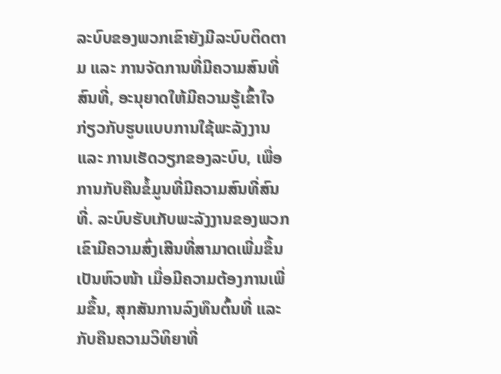ລະບົບຂອງພວກເຂົາຍັງມີລະບົບຕິດຕາມ ແລະ ການຈັດການທີ່ມີຄວາມສົນທີ່ສົນທີ່, ອະນຸຍາດໃຫ້ມີຄວາມຮູ້ເຂົ້າໃຈກ່ຽວກັບຮູບແບບການໃຊ້ພະລັງງານ ແລະ ການເຮັດວຽກຂອງລະບົບ, ເພື່ອການກັບຄືນຂໍ້ມູນທີ່ມີຄວາມສົນທີ່ສົນທີ່. ລະບົບຮັບເກັບພະລັງງານຂອງພວກເຂົາມີຄວາມສົ່ງເສີນທີ່ສາມາດເພີ່ມຂຶ້ນເປັນຫົວໜ້າ ເມື່ອມີຄວາມຕ້ອງການເພີ່ມຂຶ້ນ, ສຸກສັນການລົງທຶນຕົ້ນທີ່ ແລະ ກັບຄືນຄວາມວິທິຍາທີ່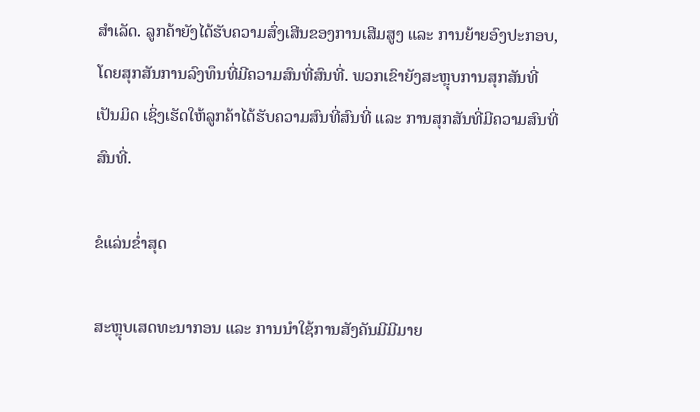ສຳເລັດ. ລູກຄ້າຍັງໄດ້ຮັບຄວາມສົ່ງເສີນຂອງການເສີມສູງ ແລະ ການຍ້າຍອົງປະກອບ, ໂດຍສຸກສັນການລົງທຶນທີ່ມີຄວາມສົນທີ່ສົນທີ່. ພວກເຂົາຍັງສະຫຼຸບການສຸກສັນທີ່ເປັນມິດ ເຊິ່ງເຮັດໃຫ້ລູກຄ້າໄດ້ຮັບຄວາມສົນທີ່ສົນທີ່ ແລະ ການສຸກສັນທີ່ມີຄວາມສົນທີ່ສົນທີ່.

ຂໍແລ່ນຂໍ່າສຸດ

ສະຫຼຸບເສດທະນາກອນ ແລະ ການນຳໃຊ້ການສັງຄັນມີມີມາຍ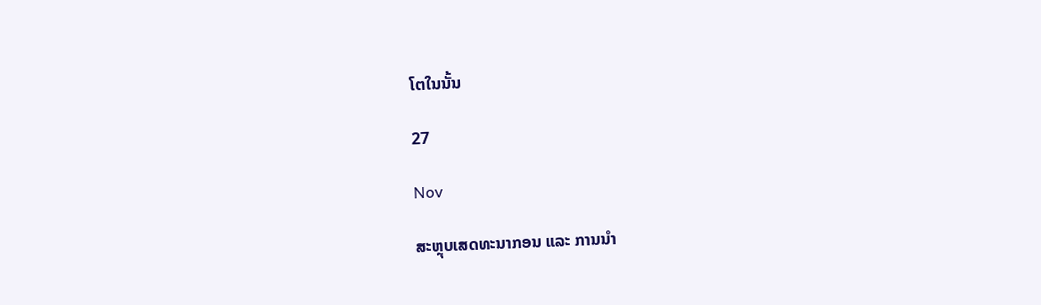ໂຕໃນນັ້ນ

27

Nov

ສະຫຼຸບເສດທະນາກອນ ແລະ ການນຳ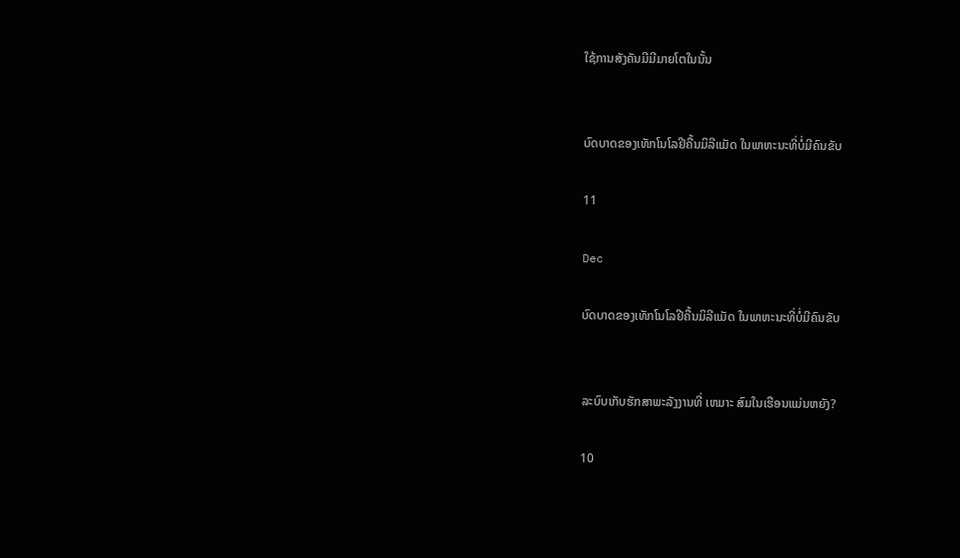ໃຊ້ການສັງຄັນມີມີມາຍໂຕໃນນັ້ນ


ບົດບາດຂອງເທັກໂນໂລຢີຄື້ນມິລີແມັດ ໃນພາຫະນະທີ່ບໍ່ມີຄົນຂັບ

11

Dec

ບົດບາດຂອງເທັກໂນໂລຢີຄື້ນມິລີແມັດ ໃນພາຫະນະທີ່ບໍ່ມີຄົນຂັບ


ລະບົບເກັບຮັກສາພະລັງງານທີ່ ເຫມາະ ສົມໃນເຮືອນແມ່ນຫຍັງ?

10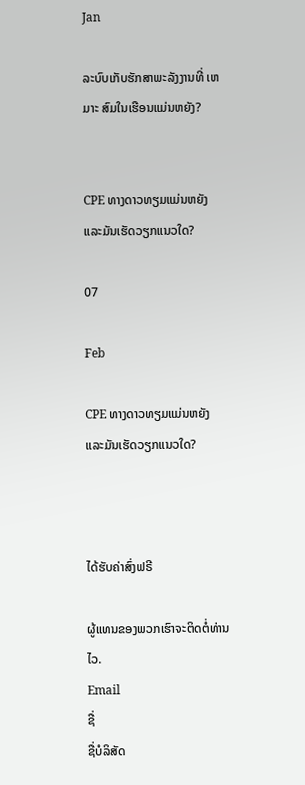Jan

ລະບົບເກັບຮັກສາພະລັງງານທີ່ ເຫມາະ ສົມໃນເຮືອນແມ່ນຫຍັງ?


CPE ທາງດາວທຽມແມ່ນຫຍັງ ແລະມັນເຮັດວຽກແນວໃດ?

07

Feb

CPE ທາງດາວທຽມແມ່ນຫຍັງ ແລະມັນເຮັດວຽກແນວໃດ?



ໄດ້ຮັບຄ່າສົ່ງຟຣີ

ຜູ້ແທນຂອງພວກເຮົາຈະຕິດຕໍ່ທ່ານໄວ.
Email
ຊື່
ຊື່ບໍລິສັດ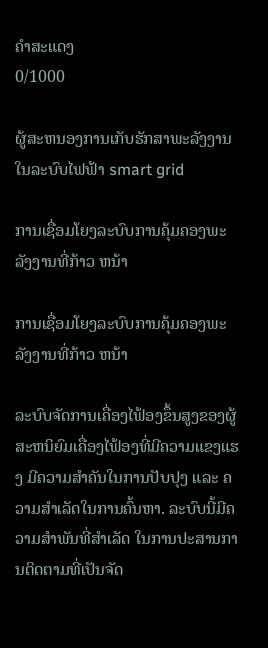ຄຳສະແດງ
0/1000

ຜູ້ສະຫນອງການເກັບຮັກສາພະລັງງານໃນລະບົບໄຟຟ້າ smart grid

ການເຊື່ອມໂຍງລະບົບການຄຸ້ມຄອງພະລັງງານທີ່ກ້າວ ຫນ້າ

ການເຊື່ອມໂຍງລະບົບການຄຸ້ມຄອງພະລັງງານທີ່ກ້າວ ຫນ້າ

ລະບົບຈັດການເຄື່ອງໄຟ້ອງຂຶ້ນສູງຂອງຜູ້ສະຫນິຍົມເຄື່ອງໄຟ້ອງທີ່ມີຄວາມແຂງແຮງ ມີຄວາມສຳຄັນໃນການປັບປຸງ ແລະ ຄວາມສຳເລັດໃນການຄົ້ນຫາ. ລະບົບນີ້ມີຄວາມສຳພັນທີ່ສຳເລັດ ໃນການປະສານການຕິດຕາມທີ່ເປັນຈັດ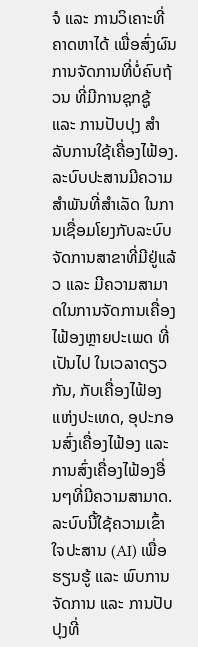ຈໍ ແລະ ການວິເຄາະທີ່ຄາດຫາໄດ້ ເພື່ອສົ່ງຜົນການຈັດການທີ່ບໍ່ຄົບຖ້ວນ ທີ່ມີການຊຸກຊູ້ ແລະ ການປັບປຸງ ສຳລັບການໃຊ້ເຄື່ອງໄຟ້ອງ. ລະບົບປະສານມີຄວາມສຳພັນທີ່ສຳເລັດ ໃນການເຊື່ອມໂຍງກັບລະບົບຈັດການສາຂາທີ່ມີຢູ່ແລ້ວ ແລະ ມີຄວາມສາມາດໃນການຈັດການເຄື່ອງໄຟ້ອງຫຼາຍປະເພດ ທີ່ເປັນໄປ ໃນເວລາດຽວກັນ, ກັບເຄື່ອງໄຟ້ອງແຫ່ງປະເທດ, ອຸປະກອນສົ່ງເຄື່ອງໄຟ້ອງ ແລະ ການສົ່ງເຄື່ອງໄຟ້ອງອື່ນໆທີ່ມີຄວາມສາມາດ. ລະບົບນີ້ໃຊ້ຄວາມເຂົ້າໃຈປະສານ (AI) ເພື່ອຮຽນຮູ້ ແລະ ພົບການຈັດການ ແລະ ການປັບປຸງທີ່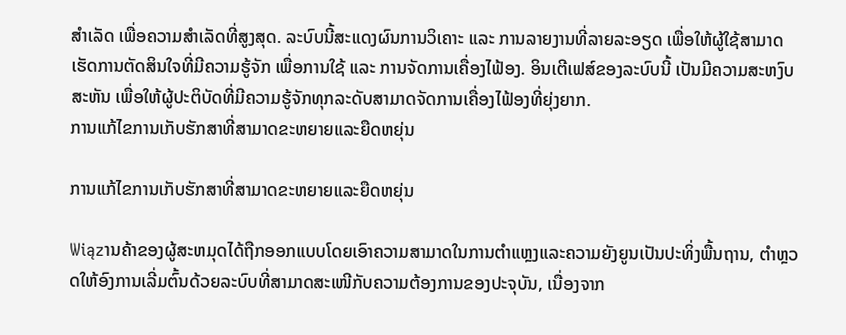ສຳເລັດ ເພື່ອຄວາມສຳເລັດທີ່ສູງສຸດ. ລະບົບນີ້ສະແດງຜົນການວິເຄາະ ແລະ ການລາຍງານທີ່ລາຍລະອຽດ ເພື່ອໃຫ້ຜູ້ໃຊ້ສາມາດເຮັດການຕັດສິນໃຈທີ່ມີຄວາມຮູ້ຈັກ ເພື່ອການໃຊ້ ແລະ ການຈັດການເຄື່ອງໄຟ້ອງ. ອິນເຕີເຟສ໌ຂອງລະບົບນີ້ ເປັນມີຄວາມສະຫງົບສະຫັນ ເພື່ອໃຫ້ຜູ້ປະຕິບັດທີ່ມີຄວາມຮູ້ຈັກທຸກລະດັບສາມາດຈັດການເຄື່ອງໄຟ້ອງທີ່ຍຸ່ງຍາກ.
ການແກ້ໄຂການເກັບຮັກສາທີ່ສາມາດຂະຫຍາຍແລະຍືດຫຍຸ່ນ

ການແກ້ໄຂການເກັບຮັກສາທີ່ສາມາດຂະຫຍາຍແລະຍືດຫຍຸ່ນ

Wiązານຄ້າຂອງຜູ້ສະຫມຸດໄດ້ຖືກອອກແບບໂດຍເອົາຄວາມສາມາດໃນການຕຳແຫຼງແລະຄວາມຍັງຍູນເປັນປະທິ່ງພື້ນຖານ, ຕຳຫຼວດໃຫ້ອົງການເລີ່ມຕົ້ນດ້ວຍລະບົບທີ່ສາມາດສະເໜີກັບຄວາມຕ້ອງການຂອງປະຈຸບັນ, ເນື່ອງຈາກ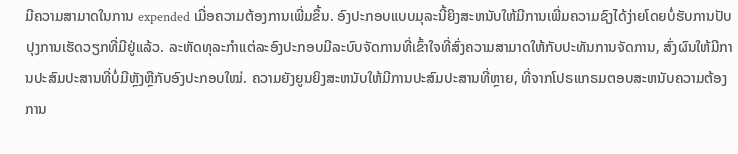ມີຄວາມສາມາດໃນການ expended ເມື່ອຄວາມຕ້ອງການເພີ່ມຂຶ້ນ. ອົງປະກອບແບບມຸລະນີ້ຍິງສະຫນັບໃຫ້ມີການເພີ່ມຄວາມຊົງໄດ້ງ່າຍໂດຍບໍ່ຮັບການປັບປຸງການເຮັດວຽກທີ່ມີຢູ່ແລ້ວ. ລະຫັດທຸລະກຳແຕ່ລະອົງປະກອບມີລະບົບຈັດການທີ່ເຂົ້າໃຈທີ່ສົ່ງຄວາມສາມາດໃຫ້ກັບປະທັນການຈັດການ, ສົ່ງຜົນໃຫ້ມີການປະສົມປະສານທີ່ບໍ່ມີຫຼັງຫຼືກັບອົງປະກອບໃໝ່. ຄວາມຍັງຍູນຍິງສະຫນັບໃຫ້ມີການປະສົມປະສານທີ່ຫຼາຍ, ທີ່ຈາກໂປຣແກຣມຕອບສະຫນັບຄວາມຕ້ອງການ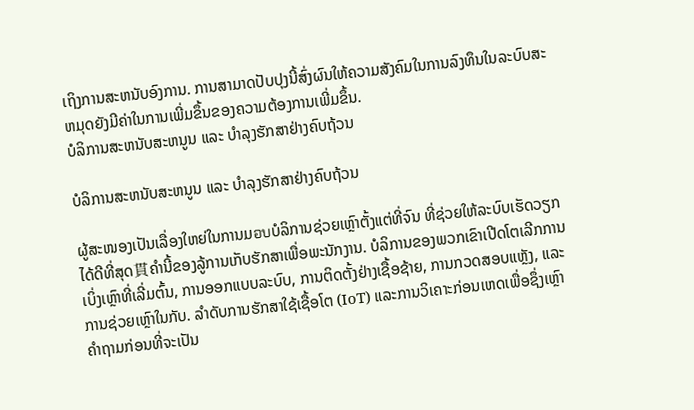ເຖິງການສະຫນັບອົງການ. ການສາມາດປັບປຸງນີ້ສົ່ງຜົນໃຫ້ຄວາມສັງຄົມໃນການລົງທຶນໃນລະບົບສະຫມຸດຍັງມີຄ່າໃນການເພີ່ມຂຶ້ນຂອງຄວາມຕ້ອງການເພີ່ມຂຶ້ນ.
ບໍລິການສະຫນັບສະຫນູນ ແລະ ບໍາລຸງຮັກສາຢ່າງຄົບຖ້ວນ

ບໍລິການສະຫນັບສະຫນູນ ແລະ ບໍາລຸງຮັກສາຢ່າງຄົບຖ້ວນ

ຜູ້ສະໜອງເປັນເລື່ອງໃຫຍ່ໃນການມอบບໍລິການຊ່ວຍເຫຼົາຕັ້ງແຕ່ທີ່ຈົນ ທີ່ຊ່ວຍໃຫ້ລະບົບເຮັດວຽກໄດ້ດີທີ່ສຸດ貫ຄໍານີ້ຂອງລູ້ການເກັບຮັກສາເພື່ອພະນັກງານ. ບໍລິການຂອງພວກເຂົາເປີດໂຕເລີກການເບິ່ງເຫຼົາທີ່ເລີ່ມຕົ້ນ, ການອອກແບບລະບົບ, ການຕິດຕັ້ງຢ່າງເຊື້ອຊ້າຍ, ການກວດສອບແຫຼັງ, ແລະການຊ່ວຍເຫຼົາໃນກັບ. ລຳດັບການຮັກສາໃຊ້ເຊື້ອໂຕ (IoT) ແລະການວິເຄາະກ່ອນເຫດເພື່ອຊຶ່ງເຫຼົາຄຳຖາມກ່ອນທີ່ຈະເປັນ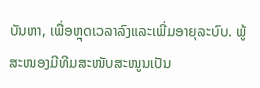ບັນຫາ, ເພື່ອຫຼຸດເວລາລົງແລະເພີ່ມອາຍຸລະບົບ. ພູ້ສະໜອງມີທີມສະໜັບສະໜູນເປັນ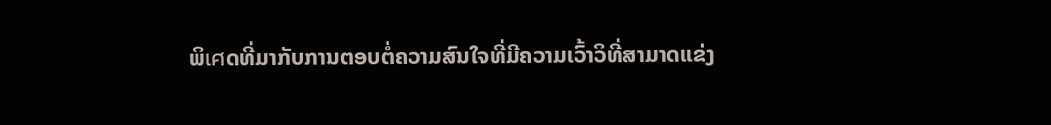ພິเศດທີ່ມາກັບການຕອບຕໍ່ຄວາມສົນໃຈທີ່ມີຄວາມເວົ້າວິທີ່ສາມາດແຂ່ງ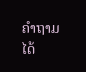ຄຳຖາມໄດ້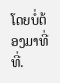ໂດຍບໍ່ຕ້ອງມາທີ່ທີ່.